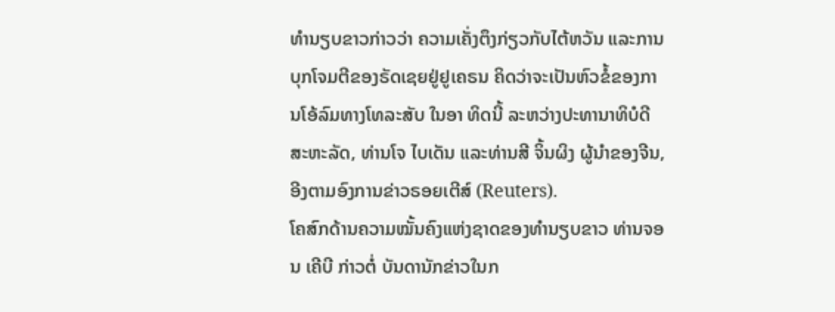ທຳນຽບຂາວກ່າວວ່າ ຄວາມເຄັ່ງຕຶງກ່ຽວກັບໄຕ້ຫວັນ ແລະການບຸກໂຈມຕີຂອງຣັດເຊຍຢູ່ຢູເຄຣນ ຄິດວ່າຈະເປັນຫົວຂໍ້ຂອງການໂອ້ລົມທາງໂທລະສັບ ໃນອາ ທິດນີ້ ລະຫວ່າງປະທານາທິບໍດີສະຫະລັດ, ທ່ານໂຈ ໄບເດັນ ແລະທ່ານສີ ຈິ້ນຜິງ ຜູ້ນຳຂອງຈີນ, ອີງຕາມອົງການຂ່າວຣອຍເຕີສ໌ (Reuters).
ໂຄສົກດ້ານຄວາມໝັ້ນຄົງແຫ່ງຊາດຂອງທຳນຽບຂາວ ທ່ານຈອນ ເຄີບີ ກ່າວຕໍ່ ບັນດານັກຂ່າວໃນກ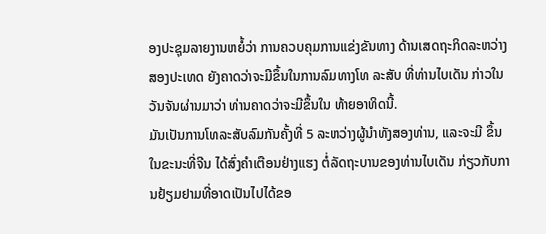ອງປະຊຸມລາຍງານຫຍໍ້ວ່າ ການຄວບຄຸມການແຂ່ງຂັນທາງ ດ້ານເສດຖະກິດລະຫວ່າງສອງປະເທດ ຍັງຄາດວ່າຈະມີຂຶ້ນໃນການລົມທາງໂທ ລະສັບ ທີ່ທ່ານໄບເດັນ ກ່າວໃນວັນຈັນຜ່ານມາວ່າ ທ່ານຄາດວ່າຈະມີຂຶ້ນໃນ ທ້າຍອາທິດນີ້.
ມັນເປັນການໂທລະສັບລົມກັນຄັ້ງທີ່ 5 ລະຫວ່າງຜູ້ນຳທັງສອງທ່ານ, ແລະຈະມີ ຂຶ້ນ ໃນຂະນະທີ່ຈີນ ໄດ້ສົ່ງຄຳເຕືອນຢ່າງແຮງ ຕໍ່ລັດຖະບານຂອງທ່ານໄບເດັນ ກ່ຽວກັບການຢ້ຽມຢາມທີ່ອາດເປັນໄປໄດ້ຂອ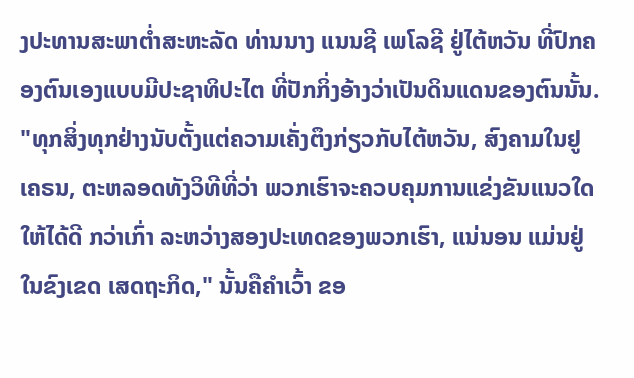ງປະທານສະພາຕ່ຳສະຫະລັດ ທ່ານນາງ ແນນຊີ ເພໂລຊີ ຢູ່ໄຕ້ຫວັນ ທີ່ປົກຄອງຕົນເອງແບບມີປະຊາທິປະໄຕ ທີ່ປັກກິ່ງອ້າງວ່າເປັນດິນແດນຂອງຕົນນັ້ນ.
"ທຸກສິ່ງທຸກຢ່າງນັບຕັ້ງແຕ່ຄວາມເຄັ່ງຕຶງກ່ຽວກັບໄຕ້ຫວັນ, ສົງຄາມໃນຢູເຄຣນ, ຕະຫລອດທັງວິທີທີ່ວ່າ ພວກເຮົາຈະຄວບຄຸມການແຂ່ງຂັນແນວໃດໃຫ້ໄດ້ດີ ກວ່າເກົ່າ ລະຫວ່າງສອງປະເທດຂອງພວກເຮົາ, ແນ່ນອນ ແມ່ນຢູ່ໃນຂົງເຂດ ເສດຖະກິດ," ນັ້ນຄືຄຳເວົ້າ ຂອ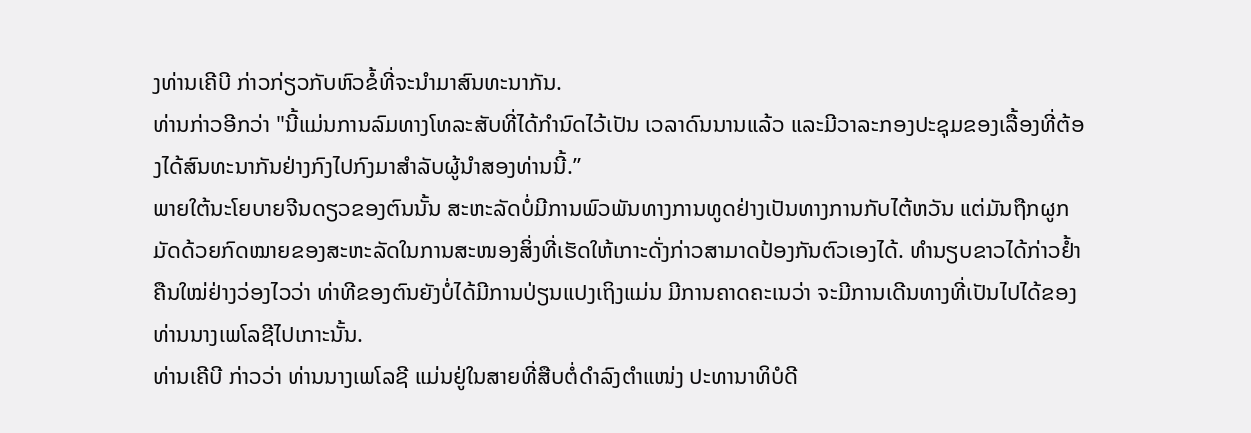ງທ່ານເຄີບີ ກ່າວກ່ຽວກັບຫົວຂໍ້ທີ່ຈະນຳມາສົນທະນາກັນ.
ທ່ານກ່າວອີກວ່າ "ນີ້ແມ່ນການລົມທາງໂທລະສັບທີ່ໄດ້ກຳນົດໄວ້ເປັນ ເວລາດົນນານແລ້ວ ແລະມີວາລະກອງປະຊຸມຂອງເລື້ອງທີ່ຕ້ອງໄດ້ສົນທະນາກັນຢ່າງກົງໄປກົງມາສຳລັບຜູ້ນຳສອງທ່ານນີ້.”
ພາຍໃຕ້ນະໂຍບາຍຈີນດຽວຂອງຕົນນັ້ນ ສະຫະລັດບໍ່ມີການພົວພັນທາງການທູດຢ່າງເປັນທາງການກັບໄຕ້ຫວັນ ແຕ່ມັນຖືກຜູກມັດດ້ວຍກົດໝາຍຂອງສະຫະລັດໃນການສະໜອງສິ່ງທີ່ເຮັດໃຫ້ເກາະດັ່ງກ່າວສາມາດປ້ອງກັນຕົວເອງໄດ້. ທຳນຽບຂາວໄດ້ກ່າວຢ້ຳຄືນໃໝ່ຢ່າງວ່ອງໄວວ່າ ທ່າທີຂອງຕົນຍັງບໍ່ໄດ້ມີການປ່ຽນແປງເຖິງແມ່ນ ມີການຄາດຄະເນວ່າ ຈະມີການເດີນທາງທີ່ເປັນໄປໄດ້ຂອງທ່ານນາງເພໂລຊີໄປເກາະນັ້ນ.
ທ່ານເຄີບີ ກ່າວວ່າ ທ່ານນາງເພໂລຊີ ແມ່ນຢູ່ໃນສາຍທີ່ສືບຕໍ່ດຳລົງຕຳແໜ່ງ ປະທານາທິບໍດີ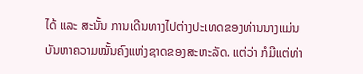ໄດ້ ແລະ ສະນັ້ນ ການເດີນທາງໄປຕ່າງປະເທດຂອງທ່ານນາງແມ່ນບັນຫາຄວາມໝັ້ນຄົງແຫ່ງຊາດຂອງສະຫະລັດ. ແຕ່ວ່າ ກໍມີແຕ່ທ່າ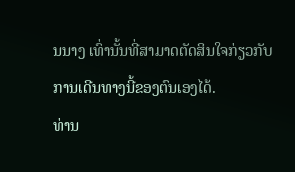ນນາງ ເທົ່ານັ້ນທີ່ສາມາດຕັດສິນໃຈກ່ຽວກັບການເດີນທາງນີ້ຂອງຕົນເອງໄດ້.
ທ່ານ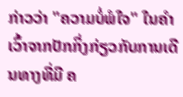ກ່າວວ່າ "ຄວາມບໍ່ພໍໃຈ" ໃນຄໍາເວົ້າຈາກປັກກິ່ງກ່ຽວກັບການເດີນທາງທີ່ມີ ຄ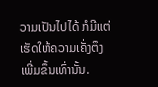ວາມເປັນໄປໄດ້ ກໍມີແຕ່ເຮັດໃຫ້ຄວາມເຄັ່ງຕຶງ ເພີ່ມຂຶ້ນເທົ່ານັ້ນ.